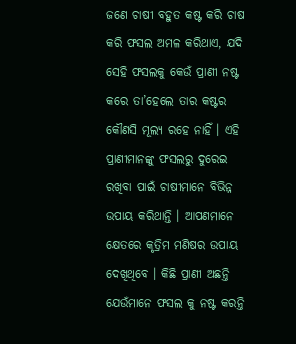ଜଣେ ଚାଷୀ ବହୁତ କଷ୍ଟ କରି ଚାଷ କରି ଫସଲ ଅମଳ କରିଥାଏ, ଯଦି ସେହି ଫସଲକୁ କେଉଁ ପ୍ରାଣୀ ନଷ୍ଟ କରେ ତା’ହେଲେ ତାର କଷ୍ଟର କୌଣସି ମୂଲ୍ୟ ରହେ ନାହିଁ । ଏହି ପ୍ରାଣୀମାନଙ୍କୁ ଫସଲରୁ ଦୁରେଇ ରଖିବା ପାଇଁ ଚାଷୀମାନେ ବିଭିନ୍ନ ଉପାୟ କରିଥାନ୍ତି । ଆପଣମାନେ କ୍ଷେତରେ କୃତ୍ରିମ ମଣିଷର ଉପାୟ ଦେଖିଥିବେ । କିଛି ପ୍ରାଣୀ ଅଛନ୍ତି ଯେଉଁମାନେ ଫସଲ କୁ ନଷ୍ଟ କରନ୍ତି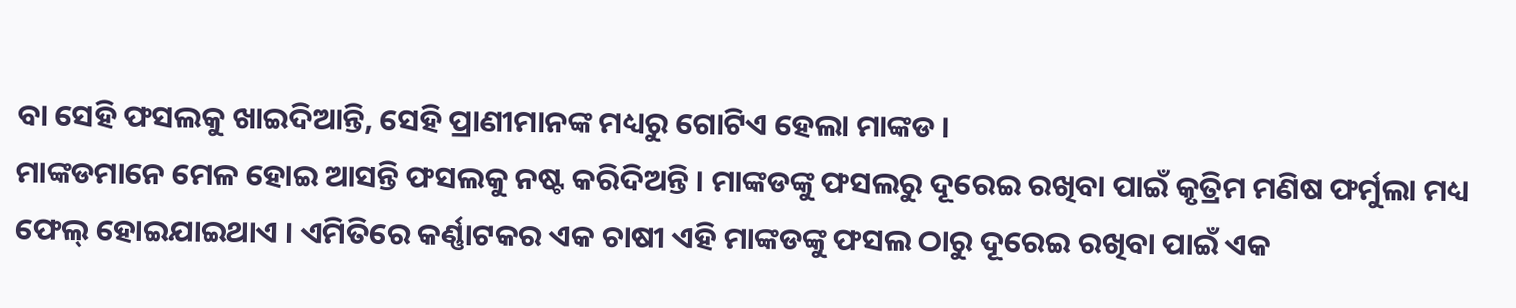ବା ସେହି ଫସଲକୁ ଖାଇଦିଆନ୍ତି, ସେହି ପ୍ରାଣୀମାନଙ୍କ ମଧ୍ୟରୁ ଗୋଟିଏ ହେଲା ମାଙ୍କଡ ।
ମାଙ୍କଡମାନେ ମେଳ ହୋଇ ଆସନ୍ତି ଫସଲକୁ ନଷ୍ଟ କରିଦିଅନ୍ତି । ମାଙ୍କଡଙ୍କୁ ଫସଲରୁ ଦୂରେଇ ରଖିବା ପାଇଁ କୃତ୍ରିମ ମଣିଷ ଫର୍ମୁଲା ମଧ୍ୟ ଫେଲ୍ ହୋଇଯାଇଥାଏ । ଏମିତିରେ କର୍ଣ୍ଣାଟକର ଏକ ଚାଷୀ ଏହି ମାଙ୍କଡଙ୍କୁ ଫସଲ ଠାରୁ ଦୂରେଇ ରଖିବା ପାଇଁ ଏକ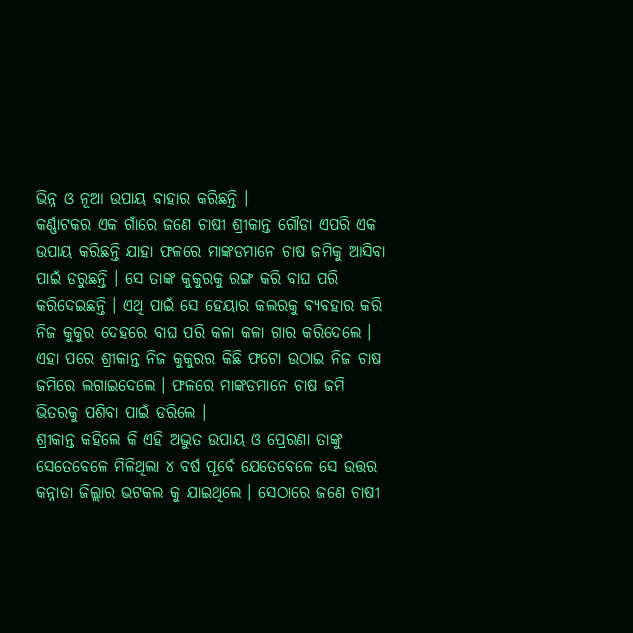ଭିନ୍ନ ଓ ନୂଆ ଉପାୟ ବାହାର କରିଛନ୍ତି ।
କର୍ଣ୍ଣାଟକର ଏକ ଗାଁରେ ଜଣେ ଚାଷୀ ଶ୍ରୀକାନ୍ତ ଗୌଡା ଏପରି ଏକ ଉପାୟ କରିଛନ୍ତି ଯାହା ଫଳରେ ମାଙ୍କଡମାନେ ଚାଷ ଜମିକୁ ଆସିବା ପାଇଁ ଡରୁଛନ୍ତି । ସେ ତାଙ୍କ କୁକୁରକୁ ରଙ୍ଗ କରି ବାଘ ପରି କରିଦେଇଛନ୍ତି । ଏଥି ପାଇଁ ସେ ହେୟାର କଲରକୁ ବ୍ୟବହାର କରି ନିଜ କୁକୁର ଦେହରେ ବାଘ ପରି କଳା କଳା ଗାର କରିଦେଲେ । ଏହା ପରେ ଶ୍ରୀକାନ୍ତ ନିଜ କୁକୁରର କିଛି ଫଟୋ ଉଠାଇ ନିଜ ଚାଷ ଜମିରେ ଲଗାଇଦେଲେ । ଫଳରେ ମାଙ୍କଡମାନେ ଚାଷ ଜମି ଭିତରକୁ ପଶିବା ପାଇଁ ଡରିଲେ ।
ଶ୍ରୀକାନ୍ତ କହିଲେ କି ଏହି ଅଦ୍ଭୁତ ଉପାୟ ଓ ପ୍ରେରଣା ତାଙ୍କୁ ସେତେବେଳେ ମିଳିଥିଲା ୪ ବର୍ଷ ପୂର୍ବେ ଯେତେବେଳେ ସେ ଉତ୍ତର କନ୍ନାଡା ଜିଲ୍ଲାର ଭଟକଲ କୁ ଯାଇଥିଲେ । ସେଠାରେ ଜଣେ ଚାଷୀ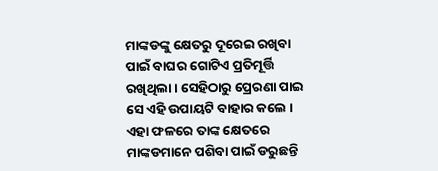ମାଙ୍କଡଙ୍କୁ କ୍ଷେତରୁ ଦୂରେଇ ରଖିବା ପାଇଁ ବାଘର ଗୋଟିଏ ପ୍ରତିମୂର୍ତ୍ତି ରଖିଥିଲା । ସେହିଠାରୁ ପ୍ରେରଣା ପାଇ ସେ ଏହି ଉପାୟଟି ବାହାର କଲେ । ଏହା ଫଳରେ ତାଙ୍କ କ୍ଷେତରେ ମାଙ୍କଡମାନେ ପଶିବା ପାଇଁ ଡରୁଛନ୍ତି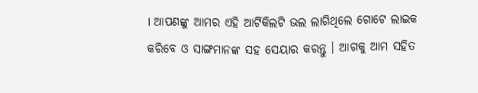। ଆପଣଙ୍କୁ ଆମର ଏହି ଆର୍ଟିକିଲଟି ଭଲ ଲାଗିଥିଲେ ଗୋଟେ ଲାଇକ କରିବେ ଓ ସାଙ୍ଗମାନଙ୍କ ସହ ସେୟାର କରନ୍ତୁ । ଆଗକୁ ଆମ ସହିତ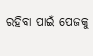ରହିବା ପାଇଁ ପେଜକୁ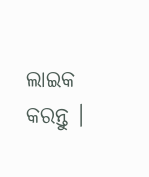ଲାଇକ କରନ୍ତୁ ।